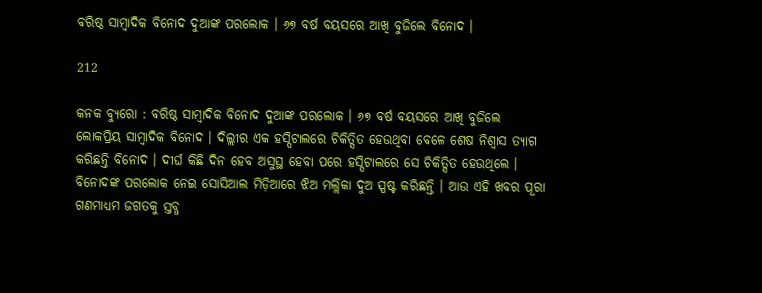ବରିଷ୍ଠ ସାମ୍ବାଦିକ ବିନୋଦ ଦୁଆଙ୍କ ପରଲୋକ । ୬୭ ବର୍ଷ ବୟସରେ ଆଖି ବୁଜିଲେ ବିନୋଦ ।

212

କନକ ବ୍ୟୁରୋ : ବରିଷ୍ଠ ସାମ୍ବାଦିକ ବିନୋଦ ଦୁଆଙ୍କ ପରଲୋକ । ୬୭ ବର୍ଷ ବୟସରେ ଆଖି ବୁଜିଲେ ଲୋକପ୍ରିୟ ସାମ୍ବାଦିକ ବିନୋଦ । ଦିଲ୍ଲୀର ଏକ ହସ୍ପିଟାଲରେ ଚିକିତ୍ସିତ ହେଉଥିବା ବେଳେ ଶେଷ ନିଶ୍ୱାସ ତ୍ୟାଗ କରିଛନ୍ତି ବିନୋଦ । ଦୀର୍ଘ କିଛି ଦିନ ହେବ ଅସୁସ୍ଥ ହେବା ପରେ ହସ୍ପିଟାଲରେ ସେ ଚିକିତ୍ସିତ ହେଉଥିଲେ । ବିନୋଦଙ୍କ ପରଲୋକ ନେଇ ସୋସିଆଲ ମିଡ଼ିଆରେ ଝିଅ ମଲ୍ଲିକା ଦୁଅ ସ୍ପଷ୍ଟ କରିଛନ୍ତି । ଆଉ ଏହି ଖବର ପୂରା ଗଣମାଧ୍ୟମ ଜଗତକୁ ସ୍ତବ୍ଧ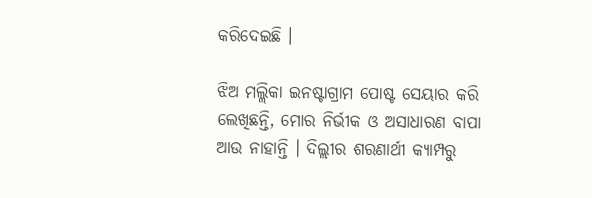କରିଦେଇଛି ।

ଝିଅ ମଲ୍ଲିକା ଇନଷ୍ଟାଗ୍ରାମ ପୋଷ୍ଟ ସେୟାର କରି ଲେଖିଛନ୍ତି, ମୋର ନିର୍ଭୀକ ଓ ଅସାଧାରଣ ବାପା ଆଉ ନାହାନ୍ତି । ଦିଲ୍ଲୀର ଶରଣାର୍ଥୀ କ୍ୟାମ୍ପରୁ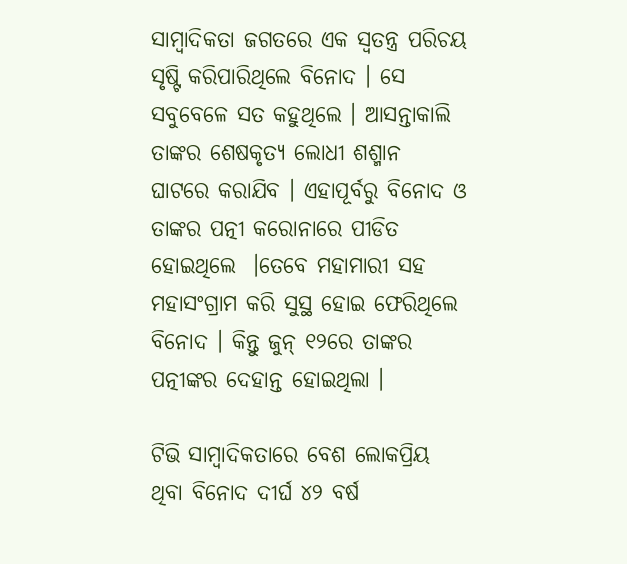ସାମ୍ବାଦିକତା ଜଗତରେ ଏକ ସ୍ୱତନ୍ତ୍ର ପରିଚୟ ସୃଷ୍ଟି କରିପାରିଥିଲେ ବିନୋଦ । ସେ ସବୁବେଳେ ସତ କହୁଥିଲେ । ଆସନ୍ତାକାଲି ତାଙ୍କର ଶେଷକୃତ୍ୟ ଲୋଧୀ ଶଶ୍ମାନ ଘାଟରେ କରାଯିବ । ଏହାପୂର୍ବରୁ ବିନୋଦ ଓ ତାଙ୍କର ପତ୍ନୀ କରୋନାରେ ପୀଡିତ ହୋଇଥିଲେ  ।ତେବେ ମହାମାରୀ ସହ ମହାସଂଗ୍ରାମ କରି ସୁସ୍ଥ ହୋଇ ଫେରିଥିଲେ ବିନୋଦ । କିନ୍ତୁ ଜୁନ୍ ୧୨ରେ ତାଙ୍କର ପତ୍ନୀଙ୍କର ଦେହାନ୍ତ ହୋଇଥିଲା ।

ଟିଭି ସାମ୍ବାଦିକତାରେ ବେଶ ଲୋକପ୍ରିୟ ଥିବା ବିନୋଦ ଦୀର୍ଘ ୪୨ ବର୍ଷ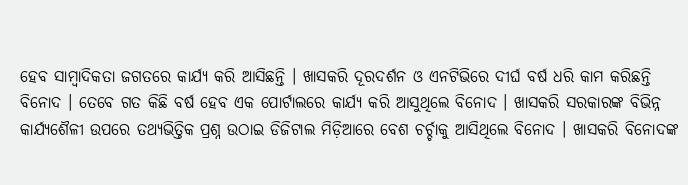ହେବ ସାମ୍ବାଦିକତା ଜଗତରେ କାର୍ଯ୍ୟ କରି ଆସିଛନ୍ତି । ଖାସକରି ଦୂରଦର୍ଶନ ଓ ଏନଟିଭିରେ ଦୀର୍ଘ ବର୍ଷ ଧରି କାମ କରିଛନ୍ତି ବିନୋଦ । ତେବେ ଗତ କିଛି ବର୍ଷ ହେବ ଏକ ପୋର୍ଟାଲରେ କାର୍ଯ୍ୟ କରି ଆସୁଥିଲେ ବିନୋଦ । ଖାସକରି ସରକାରଙ୍କ ବିଭିନ୍ନ କାର୍ଯ୍ୟଶୈଳୀ ଉପରେ ତଥ୍ୟଭିତ୍ତିକ ପ୍ରଶ୍ନ ଉଠାଇ ଡିଜିଟାଲ ମିଡ଼ିଆରେ ବେଶ ଚର୍ଚ୍ଚାକୁ ଆସିଥିଲେ ବିନୋଦ । ଖାସକରି ବିନୋଦଙ୍କ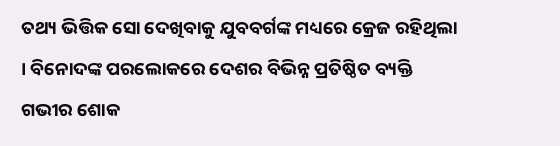ତଥ୍ୟ ଭିତ୍ତିକ ସୋ ଦେଖିବାକୁ ଯୁବବର୍ଗଙ୍କ ମଧ୍ୟରେ କ୍ରେଜ ରହିଥିଲା । ବିନୋଦଙ୍କ ପରଲୋକରେ ଦେଶର ବିଭିନ୍ନ ପ୍ରତିଷ୍ଠିତ ବ୍ୟକ୍ତି ଗଭୀର ଶୋକ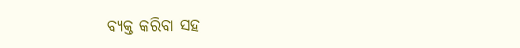ବ୍ୟକ୍ତ କରିବା ସହ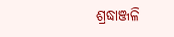ଶ୍ରଦ୍ଧାଞ୍ଜଳି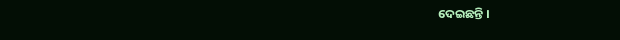ଦେଇଛନ୍ତି ।